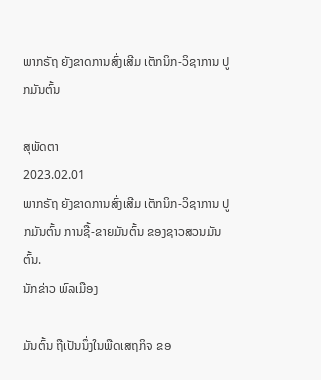ພາກຣັຖ ຍັງຂາດການສົ່ງເສີມ ເຕັກນິກ-ວິຊາການ ປູກມັນຕົ້ນ

ສຸພັດຕາ
2023.02.01
ພາກຣັຖ ຍັງຂາດການສົ່ງເສີມ ເຕັກນິກ-ວິຊາການ ປູກມັນຕົ້ນ ການຊື້-ຂາຍມັນຕົ້ນ ຂອງຊາວສວນມັນຕົ້ນ.
ນັກຂ່າວ ພົລເມືອງ

ມັນຕົ້ນ ຖືເປັນນຶ່ງໃນພືດເສຖກິຈ ຂອ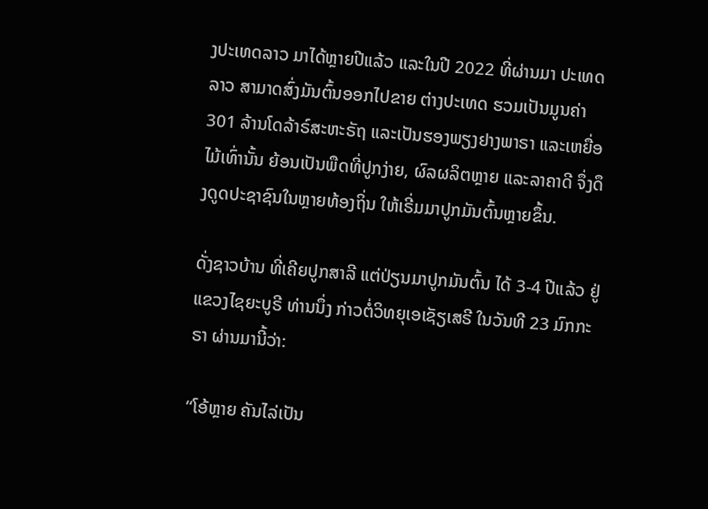ງປະເທດລາວ ມາໄດ້ຫຼາຍປີແລ້ວ ແລະໃນປີ 2022 ທີ່ຜ່ານມາ ປະເທດລາວ ສາມາດສົ່ງມັນຕົ້ນອອກໄປຂາຍ ຕ່າງປະເທດ ຮວມເປັນມູນຄ່າ 301 ລ້ານໂດລ້າຣ໌ສະຫະຣັຖ ແລະເປັນຮອງພຽງຢາງພາຣາ ແລະເຫຍື່ອໄມ້ເທົ່ານັ້ນ ຍ້ອນເປັນພືດທີ່ປູກງ່າຍ, ຜົລຜລິຕຫຼາຍ ແລະລາຄາດີ ຈຶ່ງດຶງດູດປະຊາຊົນໃນຫຼາຍທ້ອງຖິ່ນ ໃຫ້ເຣີ່ມມາປູກມັນຕົ້ນຫຼາຍຂຶ້ນ.

ດັ່ງຊາວບ້ານ ທີ່ເຄີຍປູກສາລີ ແຕ່ປ່ຽນມາປູກມັນຕົ້ນ ໄດ້ 3-4 ປີແລ້ວ ຢູ່ແຂວງໄຊຍະບູຣີ ທ່ານນຶ່ງ ກ່າວຕໍ່ວິທຍຸເອເຊັຽເສຣີ ໃນວັນທີ 23 ມົກກະຣາ ຜ່ານມານີ້ວ່າ:

“ໂອ້ຫຼາຍ ຄັນໄລ່ເປັນ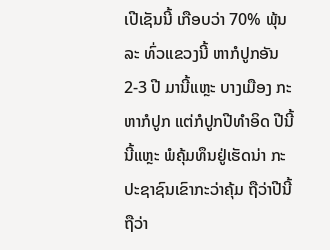ເປີເຊັນນີ້ ເກືອບວ່າ 70% ພຸ້ນລະ ທົ່ວແຂວງນີ້ ຫາກໍປູກອັນ 2-3 ປີ ມານີ້ແຫຼະ ບາງເມືອງ ກະຫາກໍປູກ ແຕ່ກໍປູກປີທໍາອິດ ປີນີ້ນີ້ແຫຼະ ພໍຄຸ້ມທຶນຢູ່ເຮັດນ່າ ກະປະຊາຊົນເຂົາກະວ່າຄຸ້ມ ຖືວ່າປີນີ້ ຖືວ່າ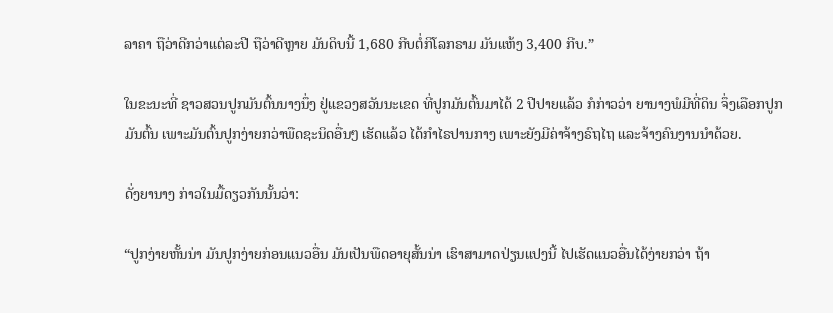ລາຄາ ຖືວ່າດີກວ່າແຕ່ລະປີ ຖືວ່າດີຫຼາຍ ມັນດິບນີ້ 1,680 ກີບຕໍ່ກິໂລກຣາມ ມັນແຫ້ງ 3,400 ກີບ.”

ໃນຂະນະທີ່ ຊາວສວນປູກມັນຕົ້ນນາງນຶ່ງ ຢູ່ແຂວງສວັນນະເຂດ ທີ່ປູກມັນຕົ້ນມາໄດ້ 2 ປີປາຍແລ້ວ ກໍກ່າວວ່າ ຍານາງພໍມີທີ່ດິນ ຈຶ່ງເລືອກປູກມັນຕົ້ນ ເພາະມັນຕົ້ນປູກງ່າຍກວ່າພືດຊະນິດອື່ນໆ ເຮັດແລ້ວ ໄດ້ກໍາໄຣປານກາງ ເພາະຍັງມີຄ່າຈ້າງຣົຖໄຖ ແລະຈ້າງຄົນງານນໍາດ້ວຍ.

ດັ່ງຍານາງ ກ່າວໃນມື້ດຽວກັນນັ້ນວ່າ:

“ປູກງ່າຍຫັ້ນນ່າ ມັນປູກງ່າຍກ່ອນແນວອື່ນ ມັນເປັນພືດອາຍຸສັ້ນນ່າ ເຮົາສາມາດປ່ຽນແປງນີ້ ໄປເຮັດແນວອື່ນໄດ້ງ່າຍກວ່າ ຖ້າ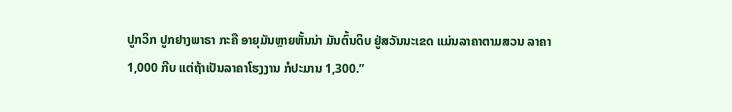ປູກວິກ ປູກຢາງພາຣາ ກະຄື ອາຍຸມັນຫຼາຍຫັ້ນນ່າ ມັນຕົ້ນດິບ ຢູ່ສວັນນະເຂດ ແມ່ນລາຄາຕາມສວນ ລາຄາ 1,000 ກີບ ແຕ່ຖ້າເປັນລາຄາໂຮງງານ ກໍປະມານ 1,300.”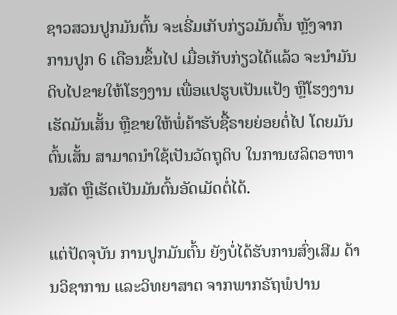ຊາວສວນປູກມັນຕົ້ນ ຈະເຣີ່ມເກັບກ່ຽວມັນຕົ້ນ ຫຼັງຈາກການປູກ 6 ເດືອນຂຶ້ນໄປ ເມື່ອເກັບກ່ຽວໄດ້ແລ້ວ ຈະນໍາມັນດິບໄປຂາຍໃຫ້ໂຮງງານ ເພື່ອແປຮູບເປັນແປ້ງ ຫຼືໂຮງງານເຮັດມັນເສັ້ນ ຫຼືຂາຍໃຫ້ພໍ່ຄ້າຮັບຊື້ຣາຍຍ່ອຍຕໍ່ໄປ ໂດຍມັນຕົ້ນເສັ້ນ ສາມາດນໍາໃຊ້ເປັນວັດຖຸດິບ ໃນການຜລິຕອາຫານສັດ ຫຼືເຮັດເປັນມັນຕົ້ນອັດເມັດຕໍ່ໄດ້.

ແຕ່ປັດຈຸບັນ ການປູກມັນຕົ້ນ ຍັງບໍ່ໄດ້ຮັບການສົ່ງເສີມ ດ້ານວິຊາການ ແລະວິທຍາສາຕ ຈາກພາກຣັຖພໍປານ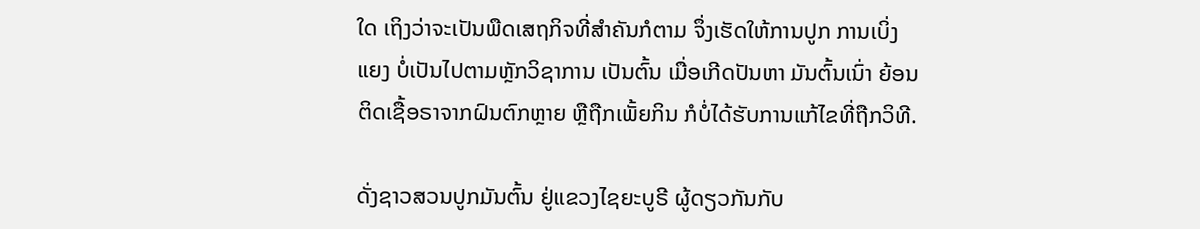ໃດ ເຖິງວ່າຈະເປັນພືດເສຖກິຈທີ່ສໍາຄັນກໍຕາມ ຈຶ່ງເຮັດໃຫ້ການປູກ ການເບິ່ງແຍງ ບໍ່ເປັນໄປຕາມຫຼັກວິຊາການ ເປັນຕົ້ນ ເມື່ອເກີດປັນຫາ ມັນຕົ້ນເນົ່າ ຍ້ອນຕິດເຊື້ອຣາຈາກຝົນຕົກຫຼາຍ ຫຼືຖືກເພັ້ຍກິນ ກໍບໍ່ໄດ້ຮັບການແກ້ໄຂທີ່ຖືກວິທີ.

ດັ່ງຊາວສວນປູກມັນຕົ້ນ ຢູ່ແຂວງໄຊຍະບູຣີ ຜູ້ດຽວກັນກັບ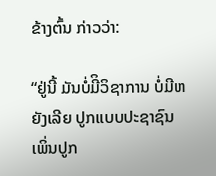ຂ້າງຕົ້ນ ກ່າວວ່າ:

“ຢູ່ນີ້ ມັນບໍ່ມີິວິຊາການ ບໍ່ມີຫຍັງເລີຍ ປູກແບບປະຊາຊົນ ເພິ່ນປູກ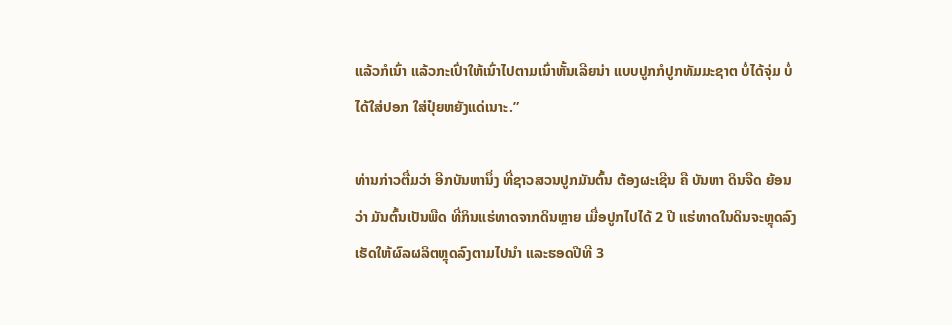ແລ້ວກໍເນົ່າ ແລ້ວກະເປົ່າໃຫ້ເນົ່າໄປຕາມເນົ່າຫັ້ນເລີຍນ່າ ແບບປູກກໍປູກທັມມະຊາຕ ບໍ່ໄດ້ຈຸ່ມ ບໍ່ໄດ້ໃສ່ປອກ ໃສ່ປຸ໋ຍຫຍັງແດ່ເນາະ.”

ທ່ານກ່າວຕື່ມວ່າ ອີກບັນຫານຶ່ງ ທີ່ຊາວສວນປູກມັນຕົ້ນ ຕ້ອງຜະເຊີນ ຄື ບັນຫາ ດິນຈືດ ຍ້ອນວ່າ ມັນຕົ້ນເປັນພືດ ທີ່ກິນແຮ່ທາດຈາກດິນຫຼາຍ ເມື່ອປູກໄປໄດ້ 2 ປີ ແຮ່ທາດໃນດິນຈະຫຼຸດລົງ ເຮັດໃຫ້ຜົລຜລິຕຫຼຸດລົງຕາມໄປນໍາ ແລະຮອດປີທີ 3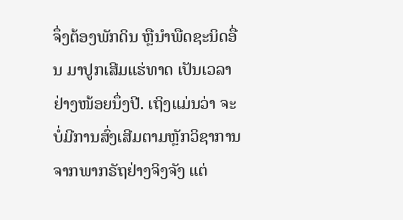ຈຶ່ງຕ້ອງພັກດິນ ຫຼືນໍາພືດຊະນິດອື່ນ ມາປູກເສີມແຮ່ທາດ ເປັນເວລາຢ່າງໜ້ອຍນຶ່ງປີ. ເຖິງແມ່ນວ່າ ຈະບໍ່ມີການສົ່ງເສີມຕາມຫຼັກວິຊາການ ຈາກພາກຣັຖຢ່າງຈິງຈັງ ແຕ່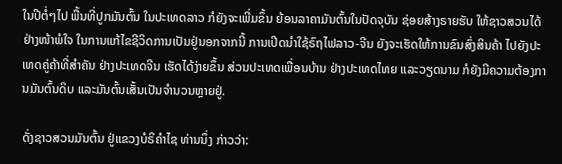ໃນປີຕໍ່ໆໄປ ພື້ນທີ່ປູກມັນຕົ້ນ ໃນປະເທດລາວ ກໍຍັງຈະເພີ່ມຂຶ້ນ ຍ້ອນລາຄາມັນຕົ້ນໃນປັດຈຸບັນ ຊ່ອຍສ້າງຣາຍຮັບ ໃຫ້ຊາວສວນໄດ້ຢ່າງໜ້າພໍໃຈ ໃນການແກ້ໄຂຊີວິດການເປັນຢູ່ນອກຈາກນີ້ ການເປີດນໍາໃຊ້ຣົຖໄຟລາວ-ຈີນ ຍັງຈະເຮັດໃຫ້ການຂົນສົ່ງສິນຄ້າ ໄປຍັງປະເທດຄູ່ຄ້າທີ່ສໍາຄັນ ຢ່າງປະເທດຈີນ ເຮັດໄດ້ງ່າຍຂຶ້ນ ສ່ວນປະເທດເພື່ອນບ້ານ ຢ່າງປະເທດໄທຍ ແລະວຽດນາມ ກໍຍັງມີຄວາມຕ້ອງການມັນຕົ້ນດິບ ແລະມັນຕົ້ນເສັ້ນເປັນຈໍານວນຫຼາຍຢູ່.

ດັ່ງຊາວສວນມັນຕົ້ນ ຢູ່ແຂວງບໍຣິຄໍາໄຊ ທ່ານນຶ່ງ ກ່າວວ່າ: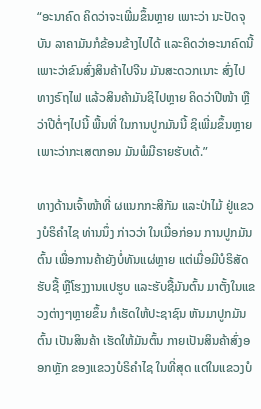“ອະນາຄົດ ຄິດວ່າຈະເພີ່ມຂຶ້ນຫຼາຍ ເພາະວ່າ ນະປັດຈຸບັນ ລາຄາມັນກໍຂ້ອນຂ້າງໄປໄດ້ ແລະຄິດວ່າອະນາຄົດນີ້ ເພາະວ່າຂົນສົ່ງສິນຄ້າໄປຈີນ ມັນສະດວກເນາະ ສົ່ງໄປທາງຣົຖໄຟ ແລ້ວສິນຄ້າມັນຊິໄປຫຼາຍ ຄິດວ່າປີໜ້າ ຫຼືວ່າປີຕໍ່ໆໄປນີ້ ພື້ນທີ່ ໃນການປູກມັນນີ້ ຊິເພີ່ມຂຶ້ນຫຼາຍ ເພາະວ່າກະເສຕກອນ ມັນພໍມີຣາຍຮັບເດ້.”

ທາງດ້ານເຈົ້າໜ້າທີ່ ຜແນກກະສິກັມ ແລະປ່າໄມ້ ຢູ່ແຂວງບໍຣິຄໍາໄຊ ທ່ານນຶ່ງ ກ່າວວ່າ ໃນເມື່ອກ່ອນ ການປູກມັນຕົ້ນ ເພື່ອການຄ້າຍັງບໍ່ທັນແຜ່ຫຼາຍ ແຕ່ເມື່ອມີບໍຣິສັດຮັບຊື້ ຫຼືໂຮງງານແປຮູບ ແລະຮັບຊື້ມັນຕົ້ນ ມາຕັ້ງໃນແຂວງຕ່າງໆຫຼາຍຂຶ້ນ ກໍເຮັດໃຫ້ປະຊາຊົນ ຫັນມາປູກມັນຕົ້ນ ເປັນສິນຄ້າ ເຮັດໃຫ້ມັນຕົ້ນ ກາຍເປັນສິນຄ້າສົ່ງອອກຫຼັກ ຂອງແຂວງບໍຣິຄໍາໄຊ ໃນທີ່ສຸດ ແຕ່ໃນແຂວງບໍ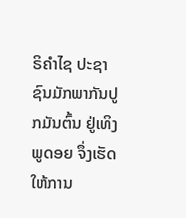ຣິຄໍາໄຊ ປະຊາຊົນມັກພາກັນປູກມັນຕົ້ນ ຢູ່ເທິງພູດອຍ ຈຶ່ງເຮັດໃຫ້ການ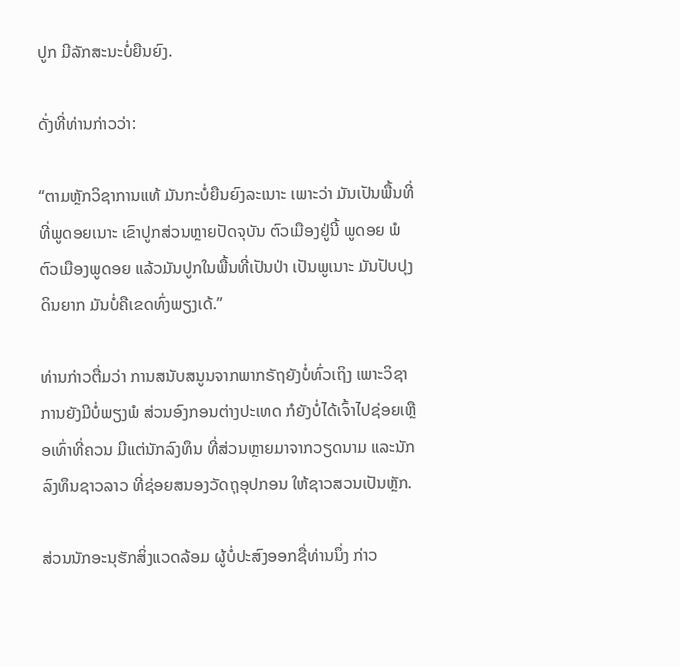ປູກ ມີລັກສະນະບໍ່ຍືນຍົງ.

ດັ່ງທີ່ທ່ານກ່າວວ່າ:

“ຕາມຫຼັກວິຊາການແທ້ ມັນກະບໍ່ຍືນຍົງລະເນາະ ເພາະວ່າ ມັນເປັນພື້ນທີ່ ທີ່ພູດອຍເນາະ ເຂົາປູກສ່ວນຫຼາຍປັດຈຸບັນ ຕົວເມືອງຢູ່ນີ້ ພູດອຍ ພໍຕົວເມືອງພູດອຍ ແລ້ວມັນປູກໃນພື້ນທີ່ເປັນປ່າ ເປັນພູເນາະ ມັນປັບປຸງດິນຍາກ ມັນບໍ່ຄືເຂດທົ່ງພຽງເດ້.”

ທ່ານກ່າວຕື່ມວ່າ ການສນັບສນູນຈາກພາກຣັຖຍັງບໍ່ທົ່ວເຖິງ ເພາະວິຊາການຍັງມີບໍ່ພຽງພໍ ສ່ວນອົງກອນຕ່າງປະເທດ ກໍຍັງບໍ່ໄດ້ເຈົ້າໄປຊ່ອຍເຫຼືອເທົ່າທີ່ຄວນ ມີແຕ່ນັກລົງທຶນ ທີ່ສ່ວນຫຼາຍມາຈາກວຽດນາມ ແລະນັກລົງທຶນຊາວລາວ ທີ່ຊ່ອຍສນອງວັດຖຸອຸປກອນ ໃຫ້ຊາວສວນເປັນຫຼັກ.

ສ່ວນນັກອະນຸຮັກສິ່ງແວດລ້ອມ ຜູ້ບໍ່ປະສົງອອກຊື່ທ່ານນຶ່ງ ກ່າວ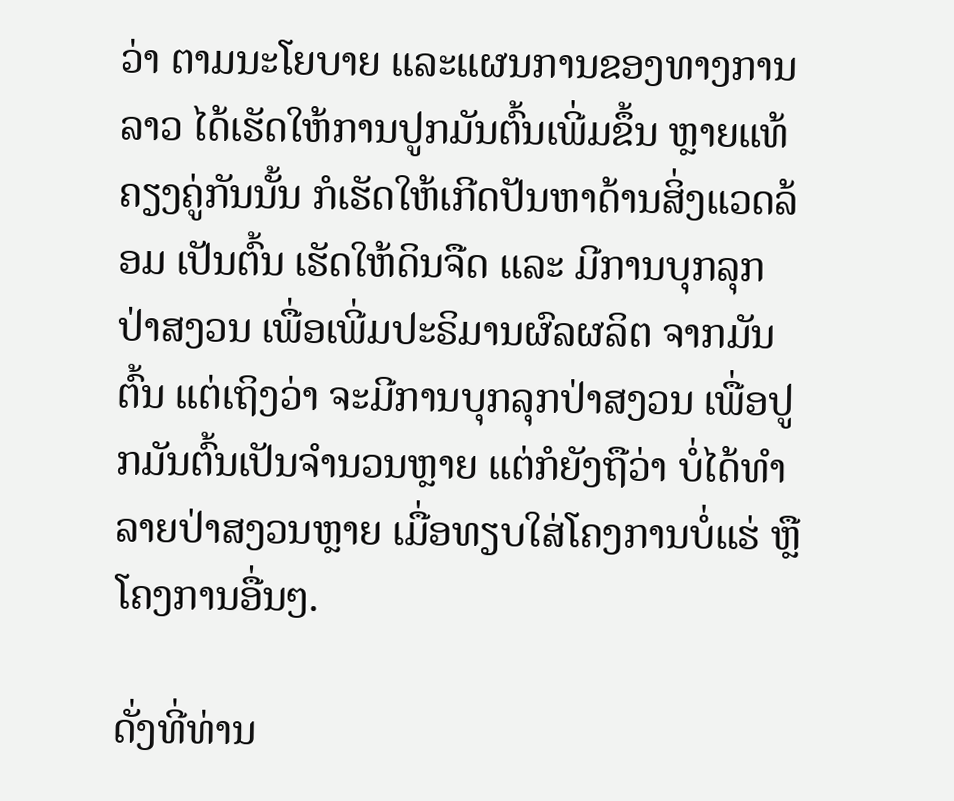ວ່າ ຕາມນະໂຍບາຍ ແລະແຜນການຂອງທາງການລາວ ໄດ້ເຮັດໃຫ້ການປູກມັນຕົ້ນເພີ່ມຂຶ້ນ ຫຼາຍແທ້ ຄຽງຄູ່ກັນນັ້ນ ກໍເຮັດໃຫ້ເກີດປັນຫາດ້ານສິ່ງແວດລ້ອມ ເປັນຕົ້ນ ເຮັດໃຫ້ດິນຈືດ ແລະ ມີການບຸກລຸກປ່າສງວນ ເພື່ອເພີ່ມປະຣິມານຜົລຜລິຕ ຈາກມັນຕົ້ນ ແຕ່ເຖິງວ່າ ຈະມີການບຸກລຸກປ່າສງວນ ເພື່ອປູກມັນຕົ້ນເປັນຈໍານວນຫຼາຍ ແຕ່ກໍຍັງຖືວ່າ ບໍ່ໄດ້ທໍາລາຍປ່າສງວນຫຼາຍ ເມື່ອທຽບໃສ່ໂຄງການບໍ່ແຮ່ ຫຼືໂຄງການອື່ນໆ.

ດັ່ງທີ່ທ່ານ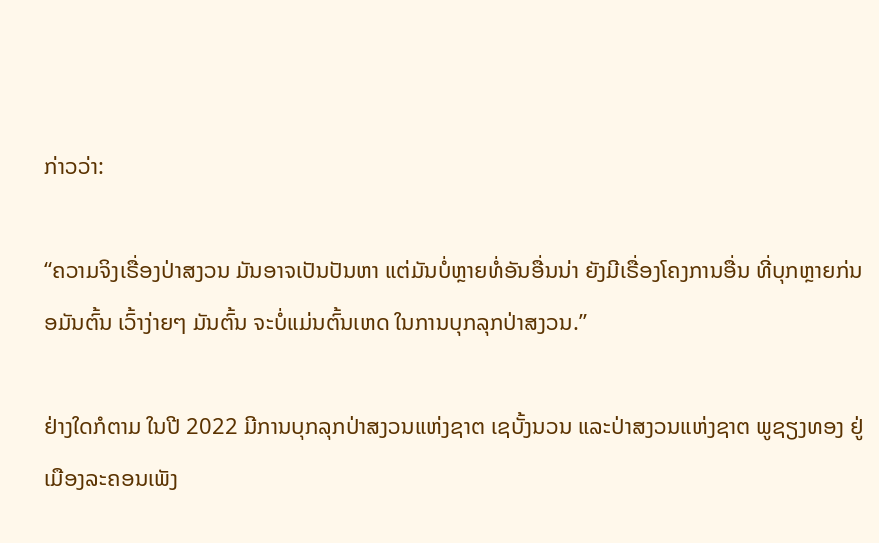ກ່າວວ່າ:

“ຄວາມຈິງເຣື່ອງປ່າສງວນ ມັນອາຈເປັນປັນຫາ ແຕ່ມັນບໍ່ຫຼາຍທໍ່ອັນອື່ນນ່າ ຍັງມີເຣື່ອງໂຄງການອື່ນ ທີ່ບຸກຫຼາຍກ່ນອມັນຕົ້ນ ເວົ້າງ່າຍໆ ມັນຕົ້ນ ຈະບໍ່ແມ່ນຕົ້ນເຫດ ໃນການບຸກລຸກປ່າສງວນ.”

ຢ່າງໃດກໍຕາມ ໃນປີ 2022 ມີການບຸກລຸກປ່າສງວນແຫ່ງຊາຕ ເຊບັ້ງນວນ ແລະປ່າສງວນແຫ່ງຊາຕ ພູຊຽງທອງ ຢູ່ເມືອງລະຄອນເພັງ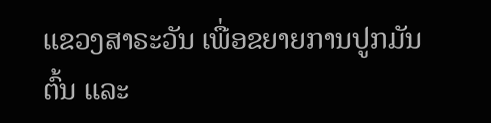ແຂວງສາຣະວັນ ເພື່ອຂຍາຍການປູກມັນຕົ້ນ ແລະ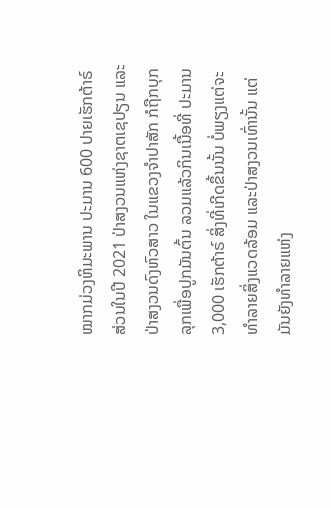ໝາກມ່ວງຫິມະພານ ປະມານ 600 ປາຍເຮັກຕ້າຣ໌ ສ່ວນໃນປີ 2021 ປ່າສງວນແຫ່ງຊາຕເຊປຽນ ແລະປ່າສງວນດົງຫົວສາວ ໃນແຂວງຈໍາປາສັກ ກໍຖືກບຸກລຸກເພື່ອປູກມັນຕົ້ນ ລວມແລ້ວກິນເນື້ອທີ່ ປະມານ 3,000 ເຮັກຕ້າຣ໌ ສິ່ງທີ່ເກີດຂຶ້ນນັ້ນ ບໍ່ພຽງແຕ່ຈະທໍາລາຍສິ່ງແວດລ້ອມ ແລະປ່າສງວນເທົ່ານັ້ນ ແຕ່ມັນຍັງທໍາລາຍແຫ່ງ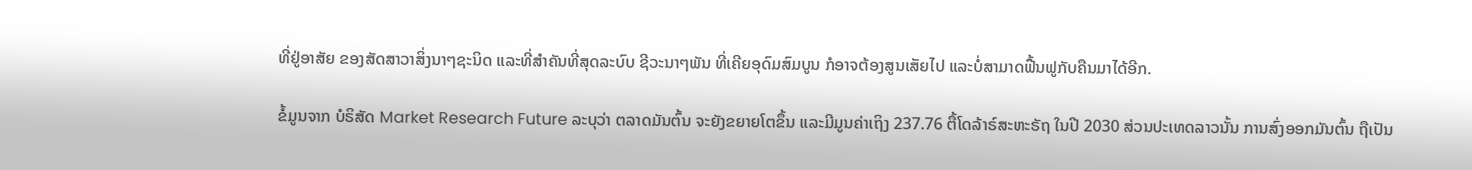ທີ່ຢູ່ອາສັຍ ຂອງສັດສາວາສິ່ງນາໆຊະນິດ ແລະທີ່ສໍາຄັນທີ່ສຸດລະບົບ ຊີວະນາໆພັນ ທີ່ເຄີຍອຸດົມສົມບູນ ກໍອາຈຕ້ອງສູນເສັຍໄປ ແລະບໍ່ສາມາດຟື້ນຟູກັບຄືນມາໄດ້ອີກ.

ຂໍ້ມູນຈາກ ບໍຣິສັດ Market Research Future ລະບຸວ່າ ຕລາດມັນຕົ້ນ ຈະຍັງຂຍາຍໂຕຂຶ້ນ ແລະມີມູນຄ່າເຖິງ 237.76 ຕື້ໂດລ້າຣ໌ສະຫະຣັຖ ໃນປີ 2030 ສ່ວນປະເທດລາວນັ້ນ ການສົ່ງອອກມັນຕົ້ນ ຖືເປັນ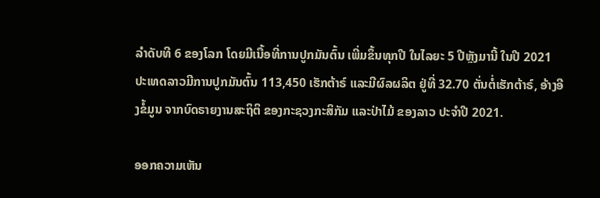ລໍາດັບທີ 6 ຂອງໂລກ ໂດຍມີເນື້ອທີ່ການປູກມັນຕົ້ນ ເພີ່ມຂຶ້ນທຸກປີ ໃນໄລຍະ 5 ປີຫຼັງມານີ້ ໃນປີ 2021 ປະເທດລາວມີການປູກມັນຕົ້ນ 113,450 ເຮັກຕ້າຣ໌ ແລະມີຜົລຜລິຕ ຢູ່ທີ່ 32.70 ຕັ່ນຕໍ່ເຮັກຕ້າຣ໌, ອ້າງອີງຂໍ້ມູນ ຈາກບົດຣາຍງານສະຖິຕິ ຂອງກະຊວງກະສິກັມ ແລະປ່າໄມ້ ຂອງລາວ ປະຈໍາປີ 2021.

ອອກຄວາມເຫັນ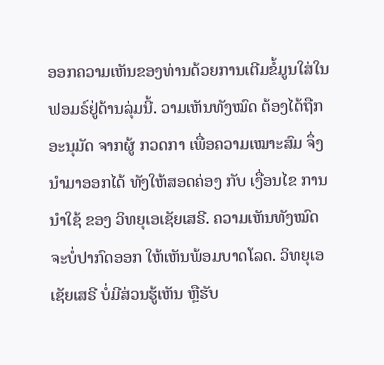ອອກຄວາມເຫັນຂອງທ່ານດ້ວຍການເຕີມຂໍ້ມູນໃສ່ໃນຟອມຣ໌ຢູ່ດ້ານລຸ່ມນີ້. ວາມເຫັນທັງໝົດ ຕ້ອງໄດ້ຖືກ ອະນຸມັດ ຈາກຜູ້ ກວດກາ ເພື່ອຄວາມເໝາະສົມ ຈຶ່ງນໍາມາອອກໄດ້ ທັງໃຫ້ສອດຄ່ອງ ກັບ ເງື່ອນໄຂ ການນຳໃຊ້ ຂອງ ວິທຍຸເອເຊັຍເສຣີ. ຄວາມເຫັນທັງໝົດ ຈະບໍ່ປາກົດອອກ ໃຫ້ເຫັນພ້ອມບາດໂລດ. ວິທຍຸເອເຊັຍເສຣີ ບໍ່ມີສ່ວນຮູ້ເຫັນ ຫຼືຮັບ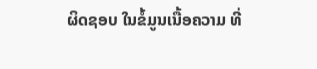ຜິດຊອບ ໃນຂໍ້ມູນເນື້ອຄວາມ ທີ່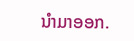ນໍາມາອອກ.